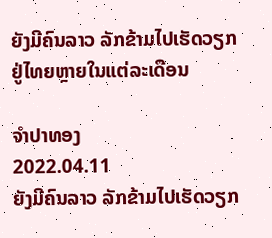ຍັງມີຄົນລາວ ລັກຂ້າມໄປເຮັດວຽກ ຢູ່ໄທຍຫຼາຍໃນແຕ່ລະເດືອນ

ຈຳປາທອງ
2022.04.11
ຍັງມີຄົນລາວ ລັກຂ້າມໄປເຮັດວຽກ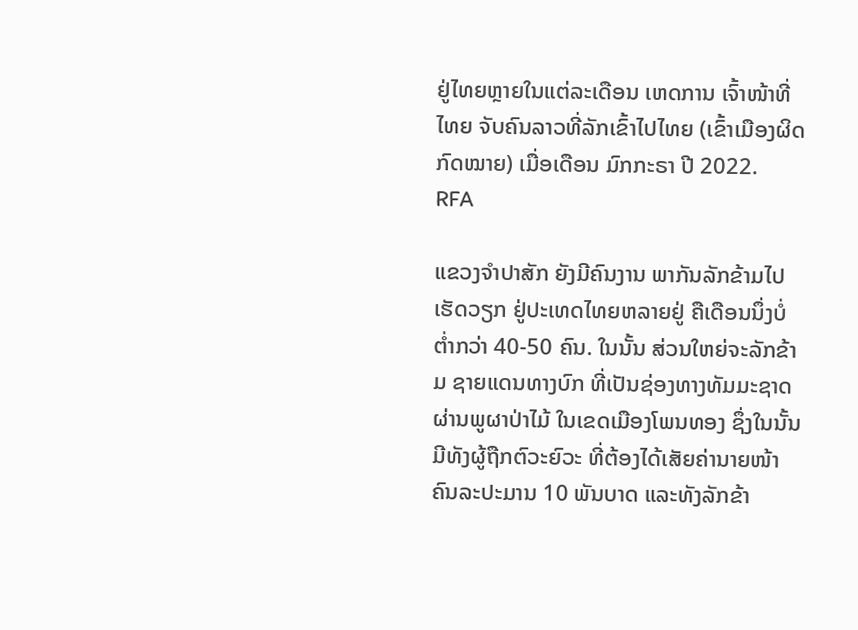ຢູ່ໄທຍຫຼາຍໃນແຕ່ລະເດືອນ ເຫດການ ເຈົ້າໜ້າທີ່ໄທຍ ຈັບຄົນລາວທີ່ລັກເຂົ້າໄປໄທຍ (ເຂົ້າເມືອງຜິດກົດໝາຍ) ເມື່ອເດືອນ ມົກກະຣາ ປີ 2022.
RFA

ແຂວງຈໍາປາສັກ ຍັງມີຄົນງານ ພາກັນລັກຂ້າມໄປເຮັດວຽກ ຢູ່ປະເທດໄທຍຫລາຍຢູ່ ຄືເດືອນນຶ່ງບໍ່ຕໍ່າກວ່າ 40-50 ຄົນ. ໃນນັ້ນ ສ່ວນໃຫຍ່ຈະລັກຂ້າມ ຊາຍແດນທາງບົກ ທີ່ເປັນຊ່ອງທາງທັມມະຊາດ ຜ່ານພູຜາປ່າໄມ້ ໃນເຂດເມືອງໂພນທອງ ຊຶ່ງໃນນັ້ນ ມີທັງຜູ້ຖືກຕົວະຍົວະ ທີ່ຕ້ອງໄດ້ເສັຍຄ່ານາຍໜ້າຄົນລະປະມານ 10 ພັນບາດ ແລະທັງລັກຂ້າ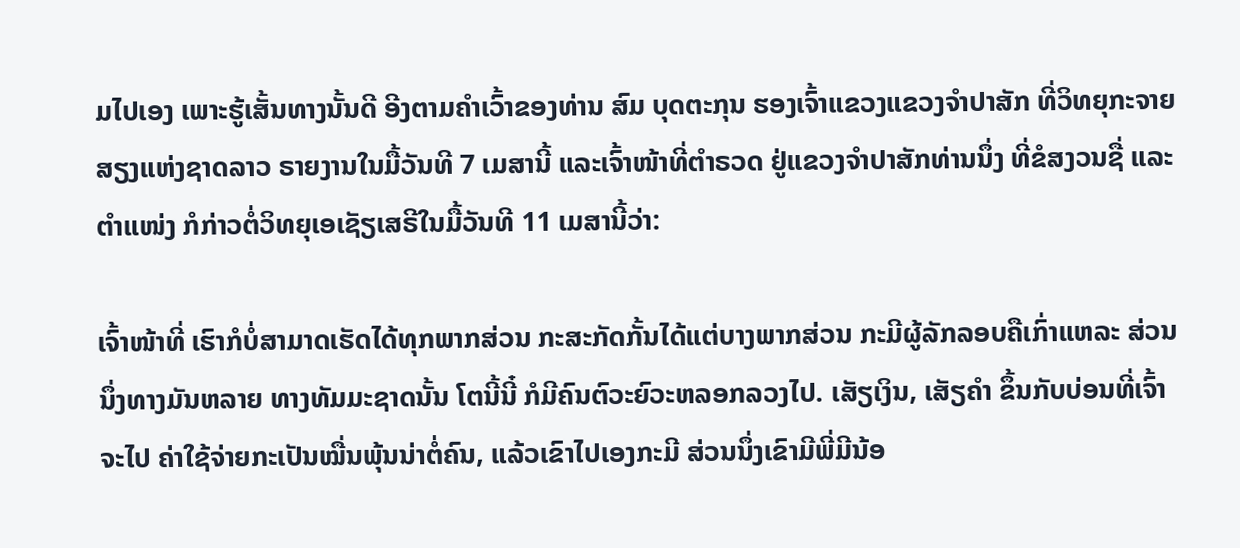ມໄປເອງ ເພາະຮູ້ເສັ້ນທາງນັ້ນດີ ອີງຕາມຄໍາເວົ້າຂອງທ່ານ ສົມ ບຸດຕະກຸນ ຮອງເຈົ້າແຂວງແຂວງຈໍາປາສັກ ທີ່ວິທຍຸກະຈາຍສຽງແຫ່ງຊາດລາວ ຣາຍງານໃນມື້ວັນທີ 7 ເມສານີ້ ແລະເຈົ້າໜ້າທີ່ຕໍາຣວດ ຢູ່ແຂວງຈໍາປາສັກທ່ານນຶ່ງ ທີ່ຂໍສງວນຊື່ ແລະຕໍາແໜ່ງ ກໍກ່າວຕໍ່ວິທຍຸເອເຊັຽເສຣີໃນມື້ວັນທີ 11 ເມສານີ້ວ່າ:

ເຈົ້າໜ້າທີ່ ເຮົາກໍບໍ່ສາມາດເຮັດໄດ້ທຸກພາກສ່ວນ ກະສະກັດກັ້ນໄດ້ແຕ່ບາງພາກສ່ວນ ກະມີຜູ້ລັກລອບຄືເກົ່າແຫລະ ສ່ວນນຶ່ງທາງມັນຫລາຍ ທາງທັມມະຊາດນັ້ນ ໂຕນີ້ນີ໋ ກໍມີຄົນຕົວະຍົວະຫລອກລວງໄປ. ເສັຽເງິນ, ເສັຽຄໍາ ຂຶ້ນກັບບ່ອນທີ່ເຈົ້າຈະໄປ ຄ່າໃຊ້ຈ່າຍກະເປັນໝື່ນພຸ້ນນ່າຕໍ່ຄົນ, ແລ້ວເຂົາໄປເອງກະມີ ສ່ວນນຶ່ງເຂົາມີພີ່ມີນ້ອ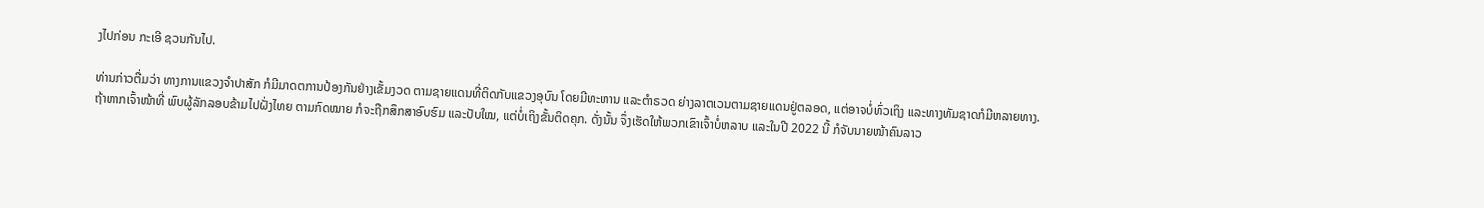ງໄປກ່ອນ ກະເອີ ຊວນກັນໄປ.

ທ່ານກ່າວຕື່ມວ່າ ທາງການແຂວງຈໍາປາສັກ ກໍມີມາດຕການປ້ອງກັນຢ່າງເຂັ້ມງວດ ຕາມຊາຍແດນທີ່ຕິດກັບແຂວງອຸບົນ ໂດຍມີທະຫານ ແລະຕໍາຣວດ ຍ່າງລາຕເວນຕາມຊາຍແດນຢູ່ຕລອດ, ແຕ່ອາຈບໍ່ທົ່ວເຖິງ ແລະທາງທັມຊາດກໍມີຫລາຍທາງ. ຖ້າຫາກເຈົ້າໜ້າທີ່ ພົບຜູ້ລັກລອບຂ້າມໄປຝັ່ງໄທຍ ຕາມກົດໝາຍ ກໍຈະຖືກສຶກສາອົບຮົມ ແລະປັບໃໝ, ແຕ່ບໍ່ເຖິງຂັ້ນຕິດຄຸກ. ດັ່ງນັ້ນ ຈຶ່ງເຮັດໃຫ້ພວກເຂົາເຈົ້າບໍ່ຫລາບ ແລະໃນປີ 2022 ນີ້ ກໍຈັບນາຍໜ້າຄົນລາວ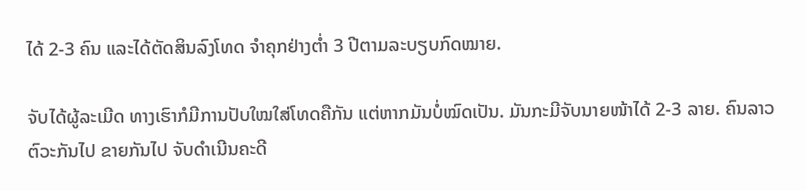ໄດ້ 2-3 ຄົນ ແລະໄດ້ຕັດສິນລົງໂທດ ຈໍາຄຸກຢ່າງຕໍ່າ 3 ປີຕາມລະບຽບກົດໝາຍ.

ຈັບໄດ້ຜູ້ລະເມີດ ທາງເຮົາກໍມີການປັບໃໝໃສ່ໂທດຄືກັນ ແຕ່ຫາກມັນບໍ່ໝົດເປັນ. ມັນກະມີຈັບນາຍໜ້າໄດ້ 2-3 ລາຍ. ຄົນລາວຕົວະກັນໄປ ຂາຍກັນໄປ ຈັບດໍາເນີນຄະດີ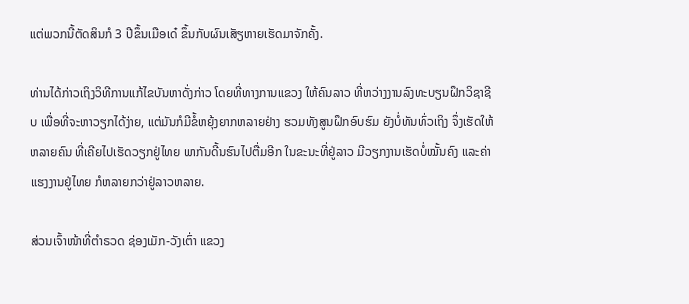ແຕ່ພວກນີ້ຕັດສິນກໍ 3 ປີຂຶ້ນເມືອເດ໋ ຂຶ້ນກັບຜົນເສັຽຫາຍເຮັດມາຈັກຄັ້ງ.

ທ່ານໄດ້ກ່າວເຖິງວິທີການແກ້ໄຂບັນຫາດັ່ງກ່າວ ໂດຍທີ່ທາງການແຂວງ ໃຫ້ຄົນລາວ ທີ່ຫວ່າງງານລົງທະບຽນຝຶກວິຊາຊີບ ເພື່ອທີ່ຈະຫາວຽກໄດ້ງ່າຍ, ແຕ່ມັນກໍມີຂໍ້ຫຍຸ້ງຍາກຫລາຍຢ່າງ ຮວມທັງສູນຝຶກອົບຮົມ ຍັງບໍ່ທັນທົ່ວເຖິງ ຈຶ່ງເຮັດໃຫ້ຫລາຍຄົນ ທີ່ເຄີຍໄປເຮັດວຽກຢູ່ໄທຍ ພາກັນດີ້ນຮົນໄປຕື່ມອີກ ໃນຂະນະທີ່ຢູ່ລາວ ມີວຽກງານເຮັດບໍ່ໝັ້ນຄົງ ແລະຄ່າແຮງງານຢູ່ໄທຍ ກໍຫລາຍກວ່າຢູ່ລາວຫລາຍ.

ສ່ວນເຈົ້າໜ້າທີ່ຕໍາຣວດ ຊ່ອງເມັກ-ວັງເຕົ່າ ແຂວງ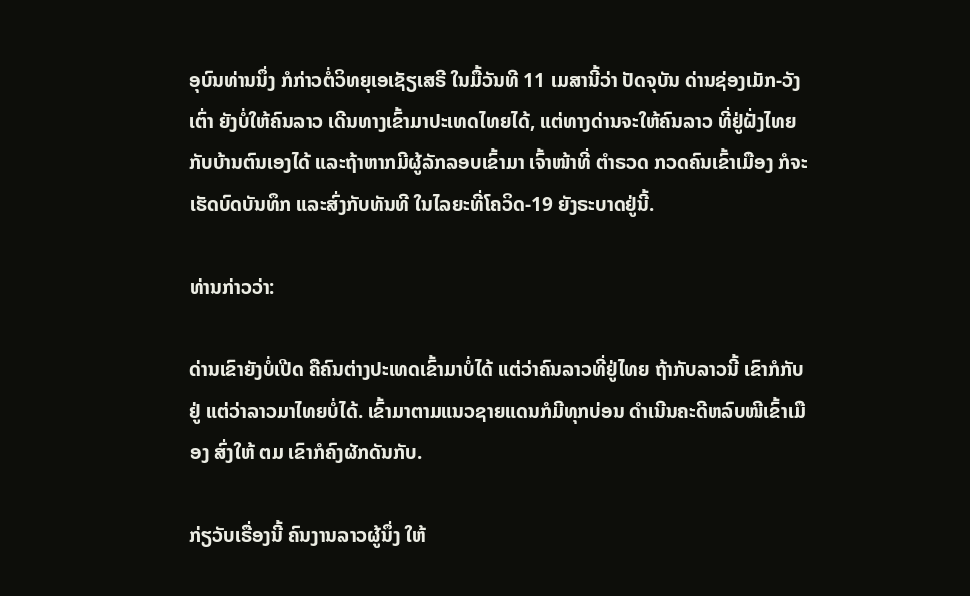ອຸບົນທ່ານນຶ່ງ ກໍກ່າວຕໍ່ວິທຍຸເອເຊັຽເສຣີ ໃນມື້ວັນທີ 11 ເມສານີ້ວ່າ ປັດຈຸບັນ ດ່ານຊ່ອງເມັກ-ວັງເຕົ່າ ຍັງບໍ່ໃຫ້ຄົນລາວ ເດີນທາງເຂົ້າມາປະເທດໄທຍໄດ້, ແຕ່ທາງດ່ານຈະໃຫ້ຄົນລາວ ທີ່ຢູ່ຝັ່ງໄທຍກັບບ້ານຕົນເອງໄດ້ ແລະຖ້າຫາກມີຜູ້ລັກລອບເຂົ້າມາ ເຈົ້າໜ້າທີ່ ຕໍາຣວດ ກວດຄົນເຂົ້າເມືອງ ກໍຈະເຮັດບົດບັນທຶກ ແລະສົ່ງກັບທັນທີ ໃນໄລຍະທີ່ໂຄວິດ-19 ຍັງຣະບາດຢູ່ນີ້.

ທ່ານກ່າວວ່າ:

ດ່ານເຂົາຍັງບໍ່ເປີດ ຄືຄົນຕ່າງປະເທດເຂົ້າມາບໍ່ໄດ້ ແຕ່ວ່າຄົນລາວທີ່ຢູ່ໄທຍ ຖ້າກັບລາວນີ້ ເຂົາກໍກັບຢູ່ ແຕ່ວ່າລາວມາໄທຍບໍ່ໄດ້. ເຂົ້າມາຕາມແນວຊາຍແດນກໍມີທຸກບ່ອນ ດໍາເນີນຄະດີຫລົບໜີເຂົ້າເມືອງ ສົ່ງໃຫ້ ຕມ ເຂົາກໍຄົງຜັກດັນກັບ.

ກ່ຽວັບເຣື່ອງນີ້ ຄົນງານລາວຜູ້ນຶ່ງ ໃຫ້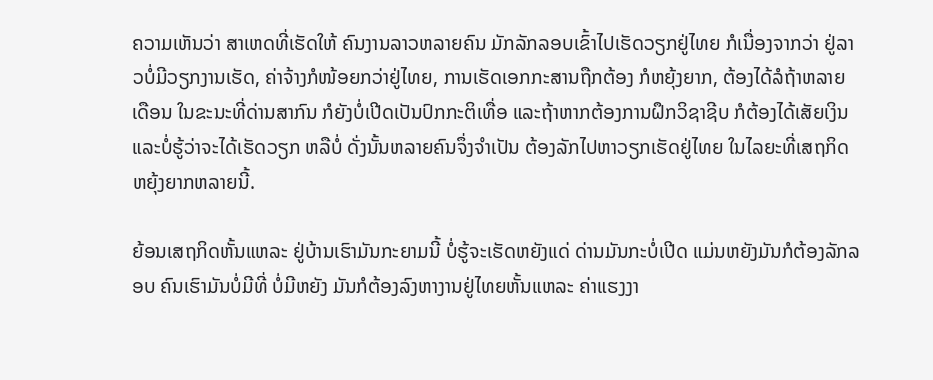ຄວາມເຫັນວ່າ ສາເຫດທີ່ເຮັດໃຫ້ ຄົນງານລາວຫລາຍຄົນ ມັກລັກລອບເຂົ້າໄປເຮັດວຽກຢູ່ໄທຍ ກໍເນື່ອງຈາກວ່າ ຢູ່ລາວບໍ່ມີວຽກງານເຮັດ, ຄ່າຈ້າງກໍໜ້ອຍກວ່າຢູ່ໄທຍ, ການເຮັດເອກກະສານຖືກຕ້ອງ ກໍຫຍຸ້ງຍາກ, ຕ້ອງໄດ້ລໍຖ້າຫລາຍເດືອນ ໃນຂະນະທີ່ດ່ານສາກົນ ກໍຍັງບໍ່ເປີດເປັນປົກກະຕິເທື່ອ ແລະຖ້າຫາກຕ້ອງການຝຶກວິຊາຊີບ ກໍຕ້ອງໄດ້ເສັຍເງິນ ແລະບໍ່ຮູ້ວ່າຈະໄດ້ເຮັດວຽກ ຫລືບໍ່ ດັ່ງນັ້ນຫລາຍຄົນຈຶ່ງຈໍາເປັນ ຕ້ອງລັກໄປຫາວຽກເຮັດຢູ່ໄທຍ ໃນໄລຍະທີ່ເສຖກິດຫຍຸ້ງຍາກຫລາຍນີ້.

ຍ້ອນເສຖກິດຫັ້ນແຫລະ ຢູ່ບ້ານເຮົາມັນກະຍາມນີ້ ບໍ່ຮູ້ຈະເຮັດຫຍັງແດ່ ດ່ານມັນກະບໍ່ເປີດ ແມ່ນຫຍັງມັນກໍຕ້ອງລັກລອບ ຄົນເຮົາມັນບໍ່ມີທີ່ ບໍ່ມີຫຍັງ ມັນກໍຕ້ອງລົງຫາງານຢູ່ໄທຍຫັ້ນແຫລະ ຄ່າແຮງງາ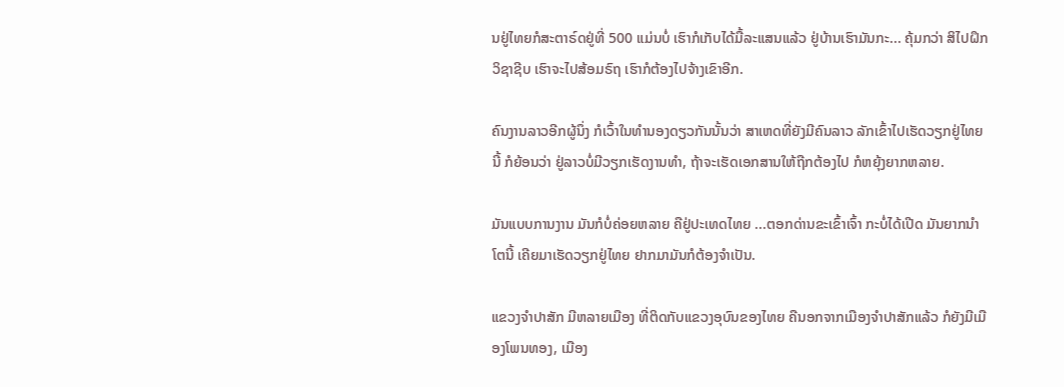ນຢູ່ໄທຍກໍສະຕາຣ໌ດຢູ່ທີ່ 500 ແມ່ນບໍ່ ເຮົາກໍເກັບໄດ້ມື້ລະແສນແລ້ວ ຢູ່ບ້ານເຮົາມັນກະ... ຄຸ້ມກວ່າ ສິໄປຝຶກວິຊາຊີບ ເຮົາຈະໄປສ້ອມຣົຖ ເຮົາກໍຕ້ອງໄປຈ້າງເຂົາອີກ.

ຄົນງານລາວອີກຜູ້ນຶ່ງ ກໍເວົ້າໃນທຳນອງດຽວກັນນັ້ນວ່າ ສາເຫດທີ່ຍັງມີຄົນລາວ ລັກເຂົ້າໄປເຮັດວຽກຢູ່ໄທຍນີ້ ກໍຍ້ອນວ່າ ຢູ່ລາວບໍ່ມີວຽກເຮັດງານທຳ, ຖ້າຈະເຮັດເອກສານໃຫ້ຖືກຕ້ອງໄປ ກໍຫຍຸ້ງຍາກຫລາຍ.

ມັນແບບການງານ ມັນກໍບໍ່ຄ່ອຍຫລາຍ ຄືຢູ່ປະເທດໄທຍ ...ຕອກດ່ານຂະເຂົ້າເຈົ້າ ກະບໍ່ໄດ້ເປີດ ມັນຍາກນໍາໂຕນີ້ ເຄີຍມາເຮັດວຽກຢູ່ໄທຍ ຢາກມາມັນກໍຕ້ອງຈໍາເປັນ.

ແຂວງຈໍາປາສັກ ມີຫລາຍເມືອງ ທີ່ຕິດກັບແຂວງອຸບົນຂອງໄທຍ ຄືນອກຈາກເມືອງຈໍາປາສັກແລ້ວ ກໍຍັງມີເມືອງໂພນທອງ, ເມືອງ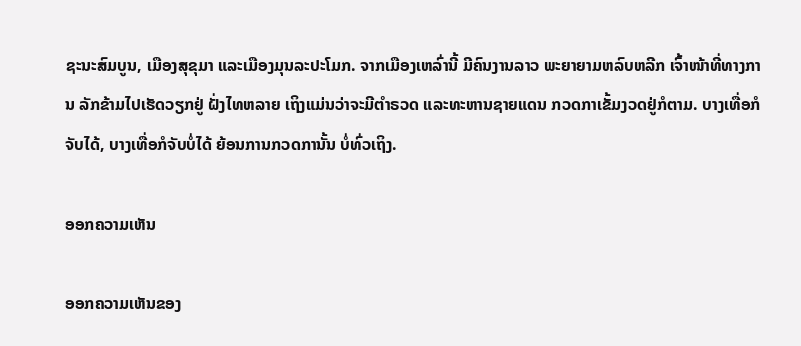ຊະນະສົມບູນ, ເມືອງສຸຂຸມາ ແລະເມືອງມຸນລະປະໂມກ. ຈາກເມືອງເຫລົ່ານີ້ ມີຄົນງານລາວ ພະຍາຍາມຫລົບຫລີກ ເຈົ້າໜ້າທີ່ທາງການ ລັກຂ້າມໄປເຮັດວຽກຢູ່ ຝັ່ງໄທຫລາຍ ເຖິງແມ່ນວ່າຈະມີຕໍາຣວດ ແລະທະຫານຊາຍແດນ ກວດກາເຂັ້ມງວດຢູ່ກໍຕາມ. ບາງເທື່ອກໍຈັບໄດ້, ບາງເທື່ອກໍຈັບບໍ່ໄດ້ ຍ້ອນການກວດການັ້ນ ບໍ່ທົ່ວເຖິງ.

ອອກຄວາມເຫັນ

ອອກຄວາມເຫັນຂອງ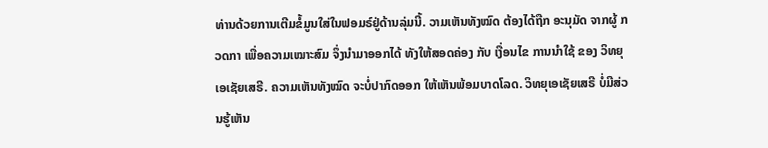ທ່ານດ້ວຍການເຕີມຂໍ້ມູນໃສ່ໃນຟອມຣ໌ຢູ່ດ້ານລຸ່ມນີ້. ວາມເຫັນທັງໝົດ ຕ້ອງໄດ້ຖືກ ອະນຸມັດ ຈາກຜູ້ ກວດກາ ເພື່ອຄວາມເໝາະສົມ ຈຶ່ງນໍາມາອອກໄດ້ ທັງໃຫ້ສອດຄ່ອງ ກັບ ເງື່ອນໄຂ ການນຳໃຊ້ ຂອງ ວິທຍຸເອເຊັຍເສຣີ. ຄວາມເຫັນທັງໝົດ ຈະບໍ່ປາກົດອອກ ໃຫ້ເຫັນພ້ອມບາດໂລດ. ວິທຍຸເອເຊັຍເສຣີ ບໍ່ມີສ່ວນຮູ້ເຫັນ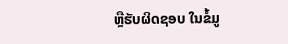ຫຼືຮັບຜິດຊອບ ໃນຂໍ້ມູ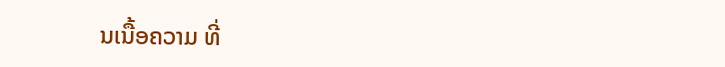ນເນື້ອຄວາມ ທີ່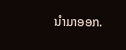ນໍາມາອອກ.